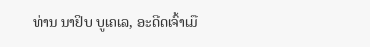ທ່ານ ນາຢິບ ບູເຄເລ, ອະດີດເຈົ້າເມື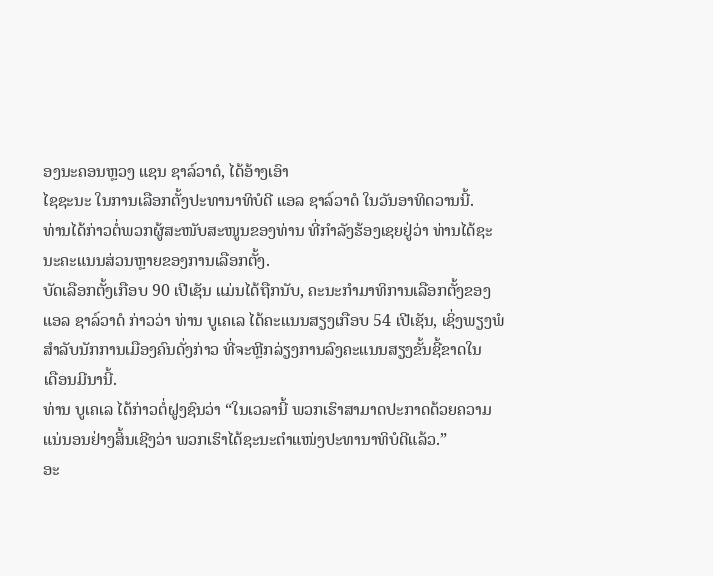ອງນະຄອນຫຼວງ ແຊນ ຊາລ໌ວາດໍ, ໄດ້ອ້າງເອົາ
ໄຊຊະນະ ໃນການເລືອກຕັ້ງປະທານາທິບໍດີ ແອລ ຊາລ໌ວາດໍ ໃນວັນອາທິດວານນີ້.
ທ່ານໄດ້ກ່າວຕໍ່ພວກຜູ້ສະໜັບສະໜູນຂອງທ່ານ ທີ່ກຳລັງຮ້ອງເຊຍຢູ່ວ່າ ທ່ານໄດ້ຊະ
ນະຄະແນນສ່ວນຫຼາຍຂອງການເລືອກຕັ້ງ.
ບັດເລືອກຕັ້ງເກືອບ 90 ເປີເຊັນ ແມ່ນໄດ້ຖືກນັບ, ຄະນະກຳມາທິການເລືອກຕັ້ງຂອງ
ແອລ ຊາລ໌ວາດໍ ກ່າວວ່າ ທ່ານ ບູເຄເລ ໄດ້ຄະແນນສຽງເກືອບ 54 ເປີເຊັນ, ເຊິ່ງພຽງພໍ
ສຳລັບນັກການເມືອງຄົນດັ່ງກ່າວ ທີ່ຈະຫຼີກລ່ຽງການລົງຄະແນນສຽງຂັ້ນຊີ້ຂາດໃນ
ເດືອນມີນານີ້.
ທ່ານ ບູເຄເລ ໄດ້ກ່າວຕໍ່ຝູງຊົນວ່າ “ໃນເວລານີ້ ພວກເຮົາສາມາດປະກາດດ້ວຍຄວາມ
ແນ່ນອນຢ່າງສິ້ນເຊີງວ່າ ພວກເຮົາໄດ້ຊະນະຕຳແໜ່ງປະທານາທິບໍດີແລ້ວ.”
ອະ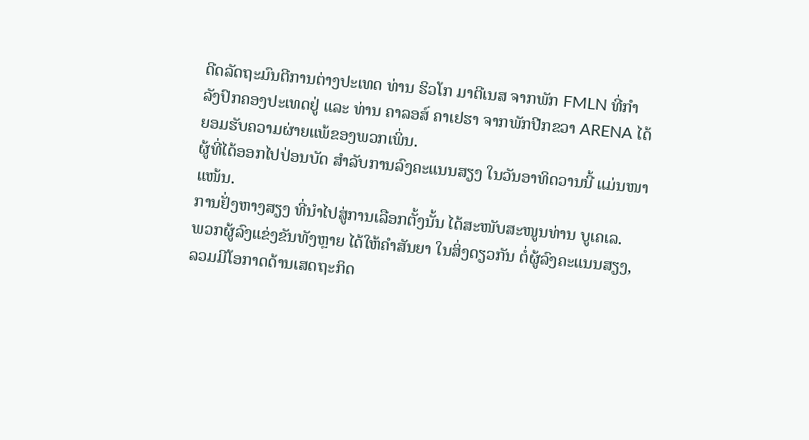ດີດລັດຖະມົນຕີການຕ່າງປະເທດ ທ່ານ ຮິວໂກ ມາຕີເນສ ຈາກພັກ FMLN ທີ່ກຳ
ລັງປົກຄອງປະເທດຢູ່ ແລະ ທ່ານ ຄາລອສ໌ ຄາເຢຮາ ຈາກພັກປີກຂວາ ARENA ໄດ້
ຍອມຮັບຄວາມຜ່າຍແພ້ຂອງພວກເພິ່ນ.
ຜູ້ທີ່ໄດ້ອອກໄປປ່ອນບັດ ສຳລັບການລົງຄະແນນສຽງ ໃນວັນອາທິດວານນີ້ ແມ່ນໜາ
ແໜ້ນ.
ການຢັ່ງຫາງສຽງ ທີ່ນຳໄປສູ່ການເລືອກຕັ້ງນັ້ນ ໄດ້ສະໜັບສະໜູນທ່ານ ບູເຄເລ.
ພວກຜູ້ລົງແຂ່ງຂັນທັງຫຼາຍ ໄດ້ໃຫ້ຄຳສັນຍາ ໃນສິ່ງດຽວກັນ ຕໍ່ຜູ້ລົງຄະແນນສຽງ,
ລວມມີໂອກາດດ້ານເສດຖະກິດ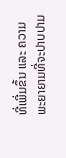ທີ່ເພີ່ມຂຶ້ນ ແລະ ຄວາມພະຍາຍາມທີ່ຈະປາບປາມ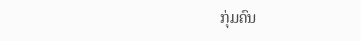ກຸ່ມຄົນ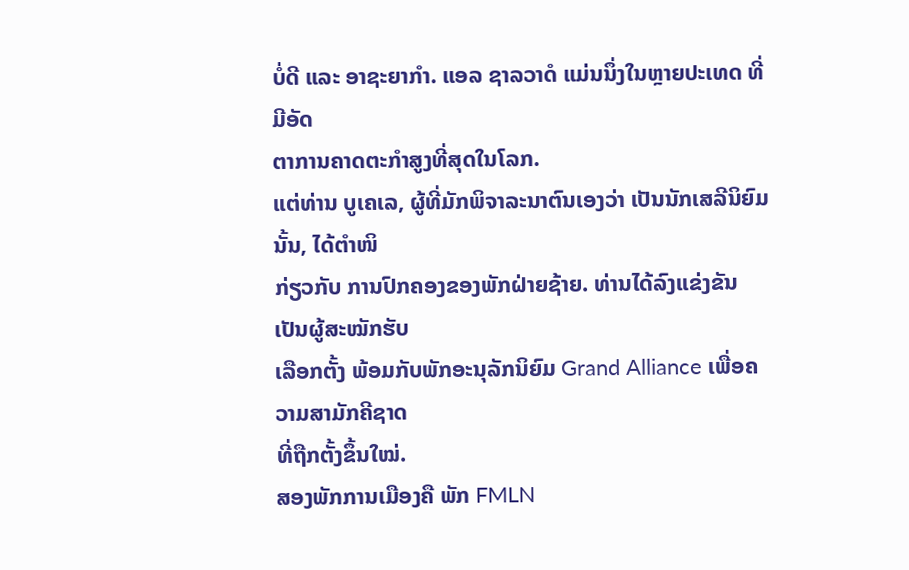ບໍ່ດີ ແລະ ອາຊະຍາກຳ. ແອລ ຊາລວາດໍ ແມ່ນນຶ່ງໃນຫຼາຍປະເທດ ທີ່ມີອັດ
ຕາການຄາດຕະກຳສູງທີ່ສຸດໃນໂລກ.
ແຕ່ທ່ານ ບູເຄເລ, ຜູ້ທີ່ມັກພິຈາລະນາຕົນເອງວ່າ ເປັນນັກເສລີນິຍົມນັ້ນ, ໄດ້ຕຳໜິ
ກ່ຽວກັບ ການປົກຄອງຂອງພັກຝ່າຍຊ້າຍ. ທ່ານໄດ້ລົງແຂ່ງຂັນ ເປັນຜູ້ສະໝັກຮັບ
ເລືອກຕັ້ງ ພ້ອມກັບພັກອະນຸລັກນິຍົມ Grand Alliance ເພື່ອຄວາມສາມັກຄີຊາດ
ທີ່ຖືກຕັ້ງຂຶ້ນໃໝ່.
ສອງພັກການເມືອງຄື ພັກ FMLN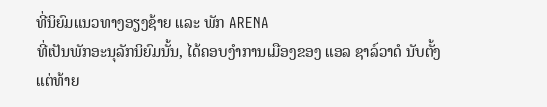ທີ່ນິຍົມແນວທາງອຽງຊ້າຍ ແລະ ພັກ ARENA
ທີ່ເປັນພັກອະນຸລັກນິຍົມນັ້ນ, ໄດ້ຄອບງຳການເມືອງຂອງ ແອລ ຊາລ໌ວາດໍ ນັບຕັ້ງ
ແຕ່ທ້າຍ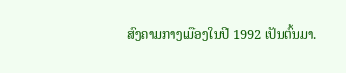ສົງຄາມກາງເມືອງໃນປີ 1992 ເປັນຕົ້ນມາ.